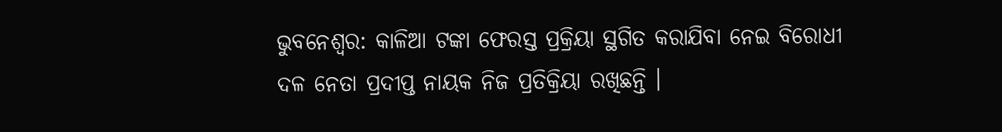ଭୁବନେଶ୍ବର: କାଳିଆ ଟଙ୍କା ଫେରସ୍ତ ପ୍ରକ୍ରିୟା ସ୍ଥଗିତ କରାଯିବା ନେଇ ବିରୋଧୀ ଦଳ ନେତା ପ୍ରଦୀପ୍ତ ନାୟକ ନିଜ ପ୍ରତିକ୍ରିୟା ରଖିଛନ୍ତି ।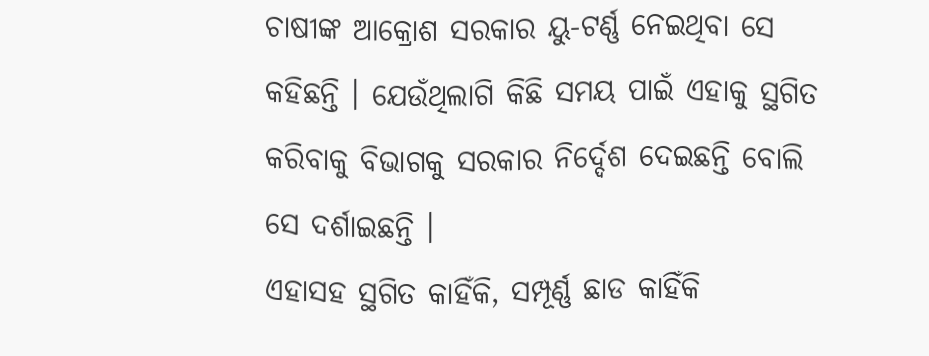ଚାଷୀଙ୍କ ଆକ୍ରୋଶ ସରକାର ୟୁ-ଟର୍ଣ୍ଣ ନେଇଥିବା ସେ କହିଛନ୍ତି । ଯେଉଁଥିଲାଗି କିଛି ସମୟ ପାଇଁ ଏହାକୁ ସ୍ଥଗିତ କରିବାକୁ ବିଭାଗକୁ ସରକାର ନିର୍ଦ୍ଦେଶ ଦେଇଛନ୍ତି ବୋଲି ସେ ଦର୍ଶାଇଛନ୍ତି ।
ଏହାସହ ସ୍ଥଗିତ କାହିଁକି, ସମ୍ପୂର୍ଣ୍ଣ ଛାଡ କାହିଁକି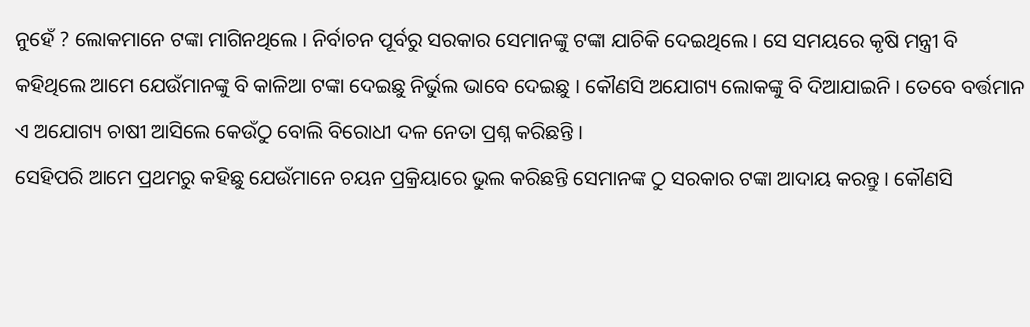ନୁହେଁ ? ଲୋକମାନେ ଟଙ୍କା ମାଗିନଥିଲେ । ନିର୍ବାଚନ ପୂର୍ବରୁ ସରକାର ସେମାନଙ୍କୁ ଟଙ୍କା ଯାଚିକି ଦେଇଥିଲେ । ସେ ସମୟରେ କୃଷି ମନ୍ତ୍ରୀ ବି କହିଥିଲେ ଆମେ ଯେଉଁମାନଙ୍କୁ ବି କାଳିଆ ଟଙ୍କା ଦେଇଛୁ ନିର୍ଭୁଲ ଭାବେ ଦେଇଛୁ । କୌଣସି ଅଯୋଗ୍ୟ ଲୋକଙ୍କୁ ବି ଦିଆଯାଇନି । ତେବେ ବର୍ତ୍ତମାନ ଏ ଅଯୋଗ୍ୟ ଚାଷୀ ଆସିଲେ କେଉଁଠୁ ବୋଲି ବିରୋଧୀ ଦଳ ନେତା ପ୍ରଶ୍ନ କରିଛନ୍ତି ।
ସେହିପରି ଆମେ ପ୍ରଥମରୁ କହିଛୁ ଯେଉଁମାନେ ଚୟନ ପ୍ରକ୍ରିୟାରେ ଭୁଲ କରିଛନ୍ତି ସେମାନଙ୍କ ଠୁ ସରକାର ଟଙ୍କା ଆଦାୟ କରନ୍ତୁ । କୌଣସି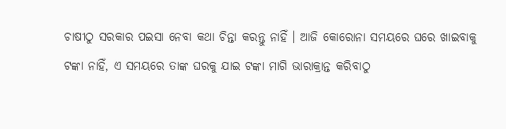ଚାଷୀଠୁ ସରକାର ପଇସା ନେବା କଥା ଚିନ୍ତା କରନ୍ତୁ ନାହିଁ । ଆଜି କୋରୋନା ସମୟରେ ଘରେ ଖାଇବାକୁ ଟଙ୍କା ନାହିଁ, ଏ ସମୟରେ ତାଙ୍କ ଘରକୁ ଯାଇ ଟଙ୍କା ମାଗି ଭାରାକ୍ରାନ୍ତ କରିବାଠୁ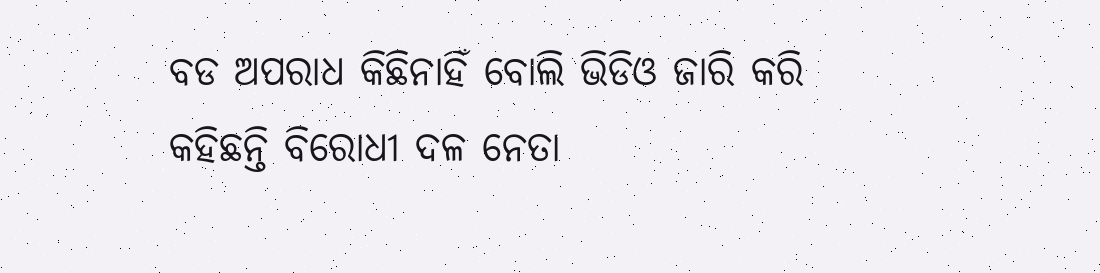ବଡ ଅପରାଧ କିଛିନାହିଁ ବୋଲି ଭିଡିଓ ଜାରି କରି କହିଛନ୍ତି ବିରୋଧୀ ଦଳ ନେତା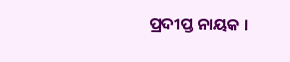ପ୍ରଦୀପ୍ତ ନାୟକ ।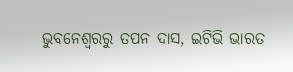ଭୁବନେଶ୍ବରରୁ ତପନ ଦାସ, ଇଟିଭି ଭାରତ